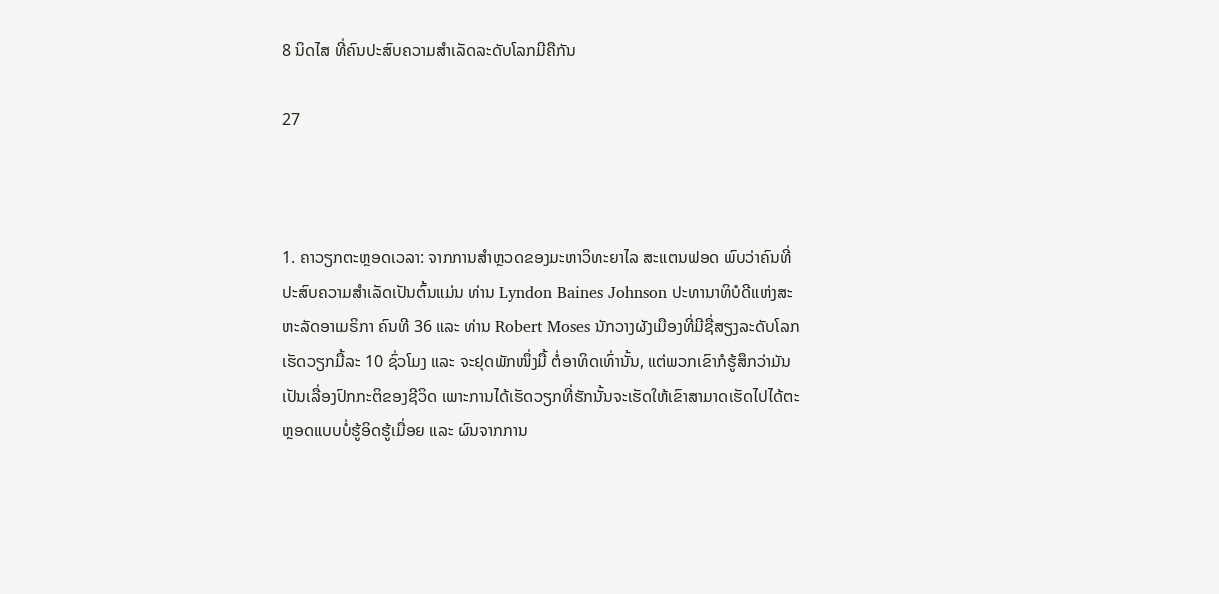8 ນິດໄສ ທີ່ຄົນປະສົບຄວາມສຳເລັດລະດັບໂລກມີຄືກັນ

27



1. ຄາວຽກຕະຫຼອດເວລາ: ຈາກການສຳຫຼວດຂອງມະຫາວິທະຍາໄລ ສະແຕນຟອດ ພົບວ່າຄົນທີ່ປະສົບຄວາມສຳເລັດເປັນຕົ້ນແມ່ນ ທ່ານ Lyndon Baines Johnson ປະທານາທິບໍດີແຫ່ງສະຫະລັດອາເມຣິກາ ຄົນທີ 36 ແລະ ທ່ານ Robert Moses ນັກວາງຜັງເມືອງທີ່ມີຊື່ສຽງລະດັບໂລກ ເຮັດວຽກມື້ລະ 10 ຊົ່ວໂມງ ແລະ ຈະຢຸດພັກໜຶ່ງມື້ ຕໍ່ອາທິດເທົ່ານັ້ນ, ແຕ່ພວກເຂົາກໍຮູ້ສຶກວ່າມັນເປັນເລື່ອງປົກກະຕິຂອງຊີວິດ ເພາະການໄດ້ເຮັດວຽກທີ່ຮັກນັ້ນຈະເຮັດໃຫ້ເຂົາສາມາດເຮັດໄປໄດ້ຕະຫຼອດແບບບໍ່ຮູ້ອິດຮູ້ເມື່ອຍ ແລະ ຜົນຈາກການ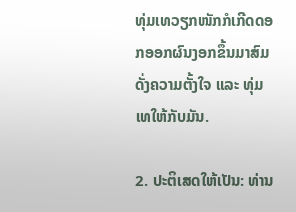ທຸ່ມເທວຽກໜັກກໍເກີດດອກອອກຜົນງອກຂຶ້ນມາສົມດັ່ງຄວາມຕັ້ງໃຈ ແລະ ທຸ່ມເທໃຫ້ກັບມັນ.

2. ປະຕິເສດໃຫ້ເປັນ: ທ່ານ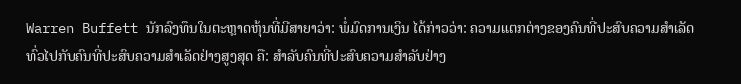Warren Buffett ນັກລົງທຶນໃນຕະຫຼາດຫຸ້ນທີ່ມີສາຍາວ່າ: ພໍ່ມົດການເງິນ ໄດ້ກ່າວວ່າ: ຄວາມແຕກຕ່າງຂອງຄົນທີ່ປະສົບຄວາມສຳເລັດທົ່ວໄປກັບຄົນທີ່ປະສົບຄວາມສຳເລັດຢ່າງສູງສຸດ ຄື: ສຳລັບຄົນທີ່ປະສົບຄວາມສຳລັບຢ່າງ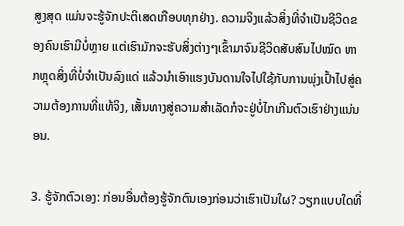ສູງສຸດ ແມ່ນຈະຮູ້ຈັກປະຕິເສດເກືອບທຸກຢ່າງ. ຄວາມຈິງແລ້ວສິ່ງທີ່ຈຳເປັນຊີວິດຂອງຄົນເຮົາມີບໍ່ຫຼາຍ ແຕ່ເຮົາມັກຈະຮັບສິ່ງຕ່າງໆເຂົ້າມາຈົນຊີວິດສັບສົນໄປໝົດ ຫາກຫຼຸດສິ່ງທີ່ບໍ່ຈຳເປັນລົງແດ່ ແລ້ວນຳເອົາແຮງບັນດານໃຈໄປໃຊ້ກັບການພຸ່ງເປົ້າໄປສູ່ຄວາມຕ້ອງການທີ່ແທ້ຈິງ, ເສັ້ນທາງສູ່ຄວາມສຳເລັດກໍຈະຢູ່ບໍ່ໄກເກີນຕົວເຮົາຢ່າງແນ່ນອນ.

3. ຮູ້ຈັກຕົວເອງ: ກ່ອນອື່ນຕ້ອງຮູ້ຈັກຕົນເອງກ່ອນວ່າເຮົາເປັນໃຜ? ວຽກແບບໃດທີ່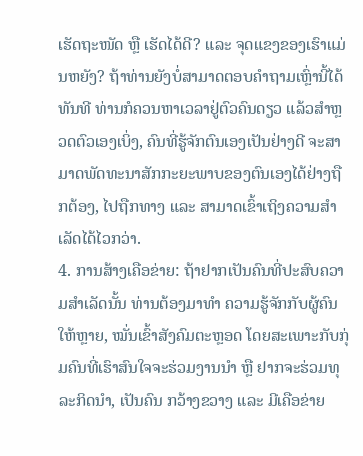ເຮັດຖະໜັດ ຫຼື ເຮັດໄດ້ດີ? ແລະ ຈຸດແຂງຂອງເຮົາແມ່ນຫຍັງ? ຖ້າທ່ານຍັງບໍ່ສາມາດຕອບຄຳຖາມເຫຼົ່ານີ້ໄດ້ທັນທີ ທ່ານກໍຄວນຫາເວລາຢູ່ຕົວຄົນດຽວ ແລ້ວສຳຫຼວດຕົວເອງເບິ່ງ, ຄົນທີ່ຮູ້ຈັກຕົນເອງເປັນຢ່າງດີ ຈະສາມາດພັດທະນາສັກກະຍະພາບຂອງຕົນເອງໄດ້ຢ່າງຖືກຕ້ອງ, ໄປຖືກທາງ ແລະ ສາມາດເຂົ້າເຖິງຄວາມສຳເລັດໄດ້ໄວກວ່າ.
4. ການສ້າງເຄືອຂ່າຍ: ຖ້າຢາກເປັນຄົນທີ່ປະສົບຄວາມສຳເລັດນັ້ນ ທ່ານຕ້ອງມາທຳ ຄວາມຮູ້ຈັກກັບຜູ້ຄົນໃຫ້ຫຼາຍ, ໝັ່ນເຂົ້າສັງຄົມຕະຫຼອດ ໂດຍສະເພາະກັບກຸ່ມຄົນທີ່ເຮົາສົນໃຈຈະຮ່ວມງານນຳ ຫຼື ຢາກຈະຮ່ວມທຸລະກິດນຳ, ເປັນຄົນ ກວ້າງຂວາງ ແລະ ມີເຄືອຂ່າຍ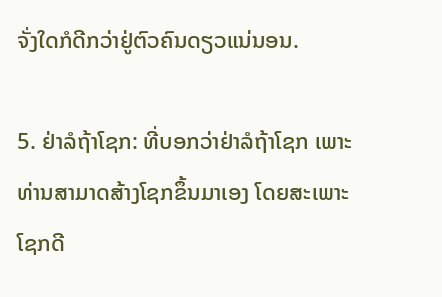ຈັ່ງໃດກໍດີກວ່າຢູ່ຕົວຄົນດຽວແນ່ນອນ.

5. ຢ່າລໍຖ້າໂຊກ: ທີ່ບອກວ່າຢ່າລໍຖ້າໂຊກ ເພາະທ່ານສາມາດສ້າງໂຊກຂຶ້ນມາເອງ ໂດຍສະເພາະໂຊກດີ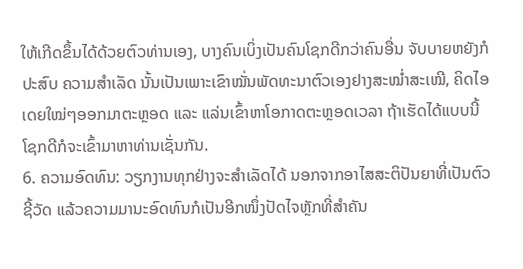ໃຫ້ເກີດຂຶ້ນໄດ້ດ້ວຍຕົວທ່ານເອງ, ບາງຄົນເບິ່ງເປັນຄົນໂຊກດີກວ່າຄົນອື່ນ ຈັບບາຍຫຍັງກໍປະສົບ ຄວາມສຳເລັດ ນັ້ນເປັນເພາະເຂົາໝັ່ນພັດທະນາຕົວເອງຢາງສະໝ່ຳສະເໝີ, ຄິດໄອເດຍໃໝ່ໆອອກມາຕະຫຼອດ ແລະ ແລ່ນເຂົ້າຫາໂອກາດຕະຫຼອດເວລາ ຖ້າເຮັດໄດ້ແບບນີ້ໂຊກດີກໍຈະເຂົ້າມາຫາທ່ານເຊັ່ນກັນ.
6. ຄວາມອົດທົນ: ວຽກງານທຸກຢ່າງຈະສຳເລັດໄດ້ ນອກຈາກອາໄສສະຕິປັນຍາທີ່ເປັນຕົວຊີ້ວັດ ແລ້ວຄວາມມານະອົດທົນກໍເປັນອີກໜຶ່ງປັດໄຈຫຼັກທີ່ສຳຄັນ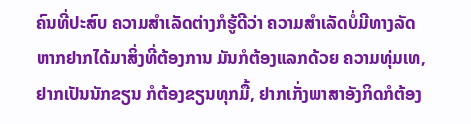ຄົນທີ່ປະສົບ ຄວາມສຳເລັດຕ່າງກໍຮູ້ດີວ່າ ຄວາມສຳເລັດບໍ່ມີທາງລັດ ຫາກຢາກໄດ້ມາສິ່ງທີ່ຕ້ອງການ ມັນກໍຕ້ອງແລກດ້ວຍ ຄວາມທຸ່ມເທ, ຢາກເປັນນັກຂຽນ ກໍຕ້ອງຂຽນທຸກມື້, ຢາກເກັ່ງພາສາອັງກິດກໍຕ້ອງ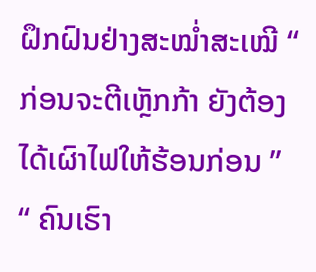ຝຶກຝົນຢ່າງສະໝ່ຳສະເໝີ “ ກ່ອນຈະຕີເຫຼັກກ້າ ຍັງຕ້ອງໄດ້ເຜົາໄຟໃຫ້ຮ້ອນກ່ອນ ” “ ຄົນເຮົາ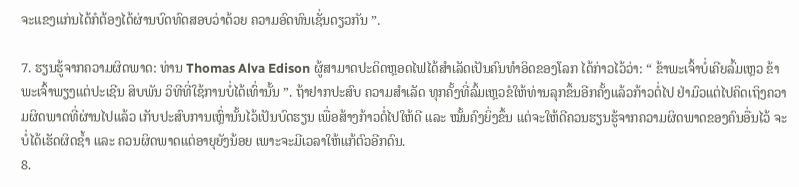ຈະແຂງແກ່ນໄດ້ກໍຕ້ອງໄດ້ຜ່ານບົດທົດສອບວ່າດ້ວຍ ຄວາມອົດທົນເຊັ່ນດຽວກັນ ”.

7. ຮຽນຮູ້ຈາກຄວາມຜິດພາດ: ທ່ານ Thomas Alva Edison ຜູ້ສາມາດປະດິດຫຼອດໄຟໄດ້ສຳເລັດເປັນຄົນທຳອິດຂອງໂລກ ໄດ້ກ່າວໄວ້ວ່າ: “ ຂ້າພະເຈົ້າບໍ່ເຄີຍລົ້ມເຫຼວ ຂ້າພະເຈົ້າພຽງແຕ່ປະເຊີນ ສິບພັນ ວິທີທີ່ໃຊ້ການບໍ່ໄດ້ເທົ່ານັ້ນ ”. ຖ້າຢາກປະສົບ ຄວາມສຳເລັດ ທຸກຄັ້ງທີ່ລົ້ມເຫຼວຂໍໃຫ້ທ່ານລຸກຂຶ້ນອີກຄັ້ງແລ້ວກ້າວຕໍ່ໄປ ຢ່າມົວແຕ່ໄປຄິດເຖິງຄວາມຜິດພາດທີ່ຜ່ານໄປແລ້ວ ເກັບປະສົບການເຫຼົ່ານັ້ນໄວ້ເປັນບົດຮຽນ ເພື່ອສ້າງກ້າວຕໍ່ໄປໃຫ້ດີ ແລະ ໝັ້ນຄົງຍິ່ງຂຶ້ນ ແຕ່ຈະໃຫ້ດີຄວນຮຽນຮູ້ຈາກຄວາມຜິດພາດຂອງຄົນອື່ນໄວ້ ຈະບໍ່ໄດ້ເຮັດຜິດຊ້ຳ ແລະ ຄວນຜິດພາດແຕ່ອາຍຸຍັງນ້ອຍ ເພາະຈະມີເວລາໃຫ້ແກ້ຕົວອີກດົນ.
8.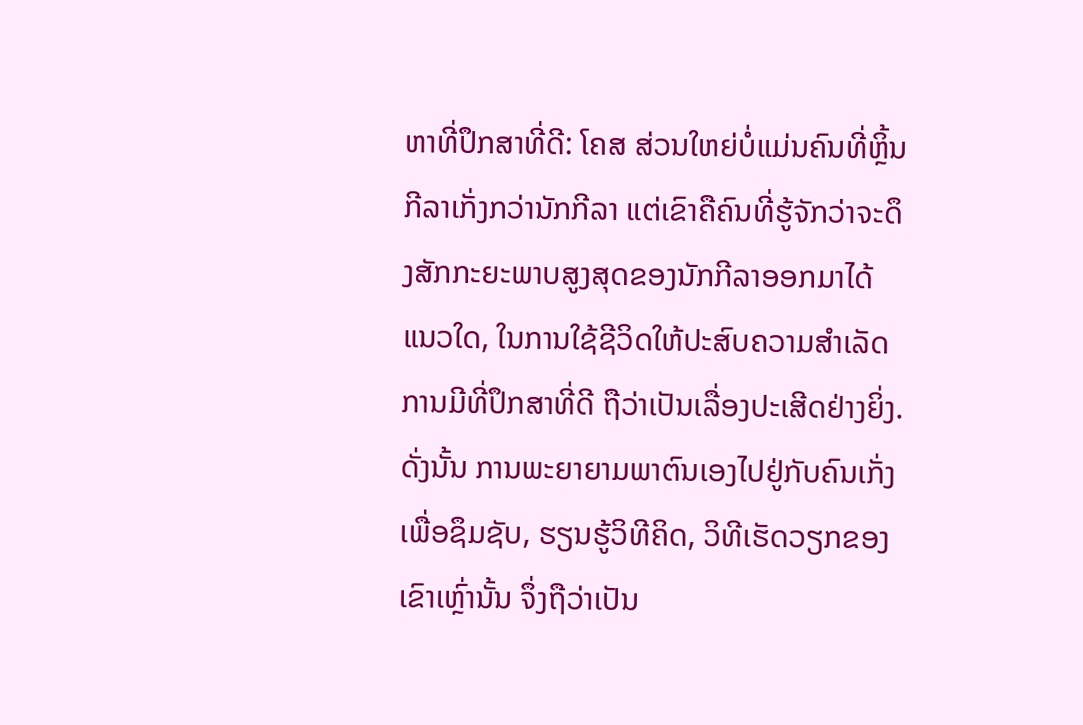ຫາທີ່ປຶກສາທີ່ດີ: ໂຄສ ສ່ວນໃຫຍ່ບໍ່ແມ່ນຄົນທີ່ຫຼິ້ນກີລາເກັ່ງກວ່ານັກກີລາ ແຕ່ເຂົາຄືຄົນທີ່ຮູ້ຈັກວ່າຈະດຶງສັກກະຍະພາບສູງສຸດຂອງນັກກີລາອອກມາໄດ້ແນວໃດ, ໃນການໃຊ້ຊີວິດໃຫ້ປະສົບຄວາມສຳເລັດ ການມີທີ່ປຶກສາທີ່ດີ ຖືວ່າເປັນເລື່ອງປະເສີດຢ່າງຍິ່ງ. ດັ່ງນັ້ນ ການພະຍາຍາມພາຕົນເອງໄປຢູ່ກັບຄົນເກັ່ງ ເພື່ອຊຶມຊັບ, ຮຽນຮູ້ວິທີຄິດ, ວິທີເຮັດວຽກຂອງເຂົາເຫຼົ່ານັ້ນ ຈຶ່ງຖືວ່າເປັນ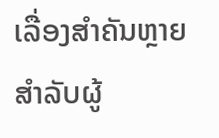ເລື່ອງສຳຄັນຫຼາຍສຳລັບຜູ້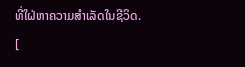ທີ່ໃຝ່ຫາຄວາມສຳເລັດໃນຊີວິດ.
[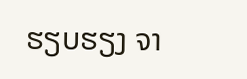ຮຽບຮຽງ ຈາ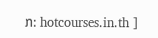ກ: hotcourses.in.th ]